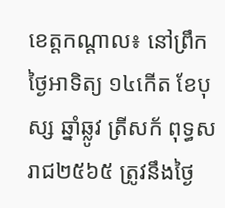ខេត្តកណ្ដាល៖ នៅព្រឹកថ្ងៃអាទិត្យ ១៤កើត ខែបុស្ស ឆ្នាំឆ្លូវ ត្រីសក័ ពុទ្ធសរាជ២៥៦៥ ត្រូវនឹងថ្ងៃ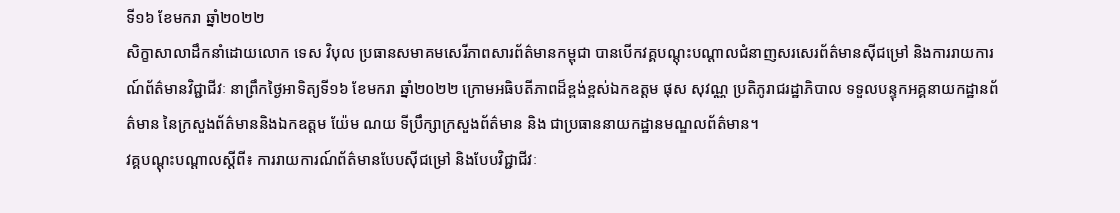ទី១៦ ខែមករា ឆ្នាំ២០២២
សិក្ខាសាលាដឹកនាំដោយលោក ទេស វិបុល ប្រធានសមាគមសេរីភាពសារព័ត៌មានកម្ពុជា បានបើកវគ្គបណ្ដុះបណ្ដាលជំនាញសរសេរព័ត៌មានស៊ីជម្រៅ និងការរាយការណ៍ព័ត៌មានវិជ្ជាជីវៈ នាព្រឹកថ្ងៃអាទិត្យទី១៦ ខែមករា ឆ្នាំ២០២២ ក្រោមអធិបតីភាពដ៏ខ្ពង់ខ្ពស់ឯកឧត្តម ផុស សុវណ្ណ ប្រតិភូរាជរដ្ឋាភិបាល ទទួលបន្ទុកអគ្គនាយកដ្ឋានព័ត៌មាន នៃក្រសួងព័ត៌មាននិងឯកឧត្តម យ៉ែម ណយ ទីប្រឹក្សាក្រសួងព័ត៌មាន និង ជាប្រធាននាយកដ្ឋានមណ្ឌលព័ត៌មាន។
វគ្គបណ្ដុះបណ្ដាលស្ដីពី៖ ការរាយការណ៍ព័ត៌មានបែបស៊ីជម្រៅ និងបែបវិជ្ជាជីវៈ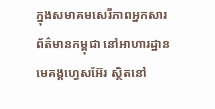ក្នុងសមាគមសេរីភាពអ្នកសារព័ត៌មានកម្ពុជា នៅអាហារដ្ឋានមេគង្គហ្វេសអ៊ែរ ស្ថិតនៅ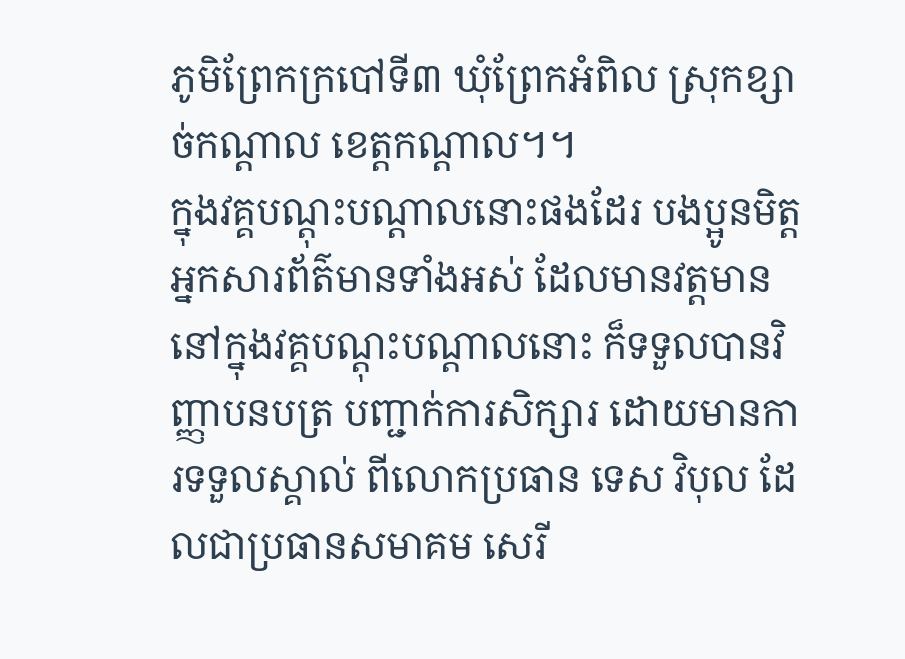ភូមិព្រែកក្របៅទី៣ ឃុំព្រែកអំពិល ស្រុកខ្សាច់កណ្តាល ខេត្តកណ្តាល។។
ក្នុងវគ្គបណ្ដុះបណ្ដាលនោះផងដែរ បងប្អូនមិត្តអ្នកសារព័ត៌មានទាំងអស់ ដែលមានវត្តមាន នៅក្នុងវគ្គបណ្ដុះបណ្ដាលនោះ ក៏ទទួលបានវិញ្ញាបនបត្រ បញ្ជាក់ការសិក្សារ ដោយមានការទទួលស្គាល់ ពីលោកប្រធាន ទេស វិបុល ដែលជាប្រធានសមាគម សេរី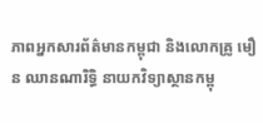ភាពអ្នកសារព័ត៌មានកម្ពុជា និងលោកគ្រូ មឿន ឈានណារិទ្ធិ នាយកវិទ្យាស្ថានកម្ពុ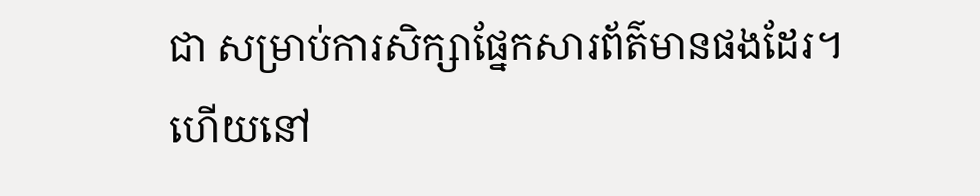ជា សម្រាប់ការសិក្សាផ្នែកសារព័ត៌មានផងដែរ។
ហើយនៅ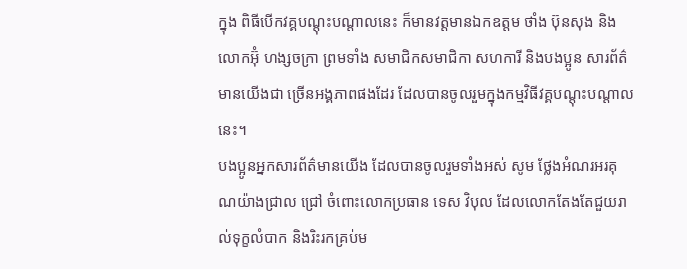ក្នុង ពិធីបើកវគ្គបណ្ដុះបណ្ដាលនេះ ក៏មានវត្តមានឯកឧត្តម ថាំង ប៊ុនសុង និងលោកអ៊ុំ ហង្សចក្រា ព្រមទាំង សមាជិកសមាជិកា សហការី និងបងប្អូន សារព័ត៌មានយើងជា ច្រើនអង្គភាពផងដែរ ដែលបានចូលរួមក្នុងកម្មវិធីវគ្គបណ្ដុះបណ្ដាលនេះ។
បងប្អូនអ្នកសារព័ត៌មានយើង ដែលបានចូលរួមទាំងអស់ សូម ថ្លែងអំណរអរគុណយ៉ាងជ្រាល ជ្រៅ ចំពោះលោកប្រធាន ទេស វិបុល ដែលលោកតែងតែជួយរាល់ទុក្ខលំបាក និងរិះរកគ្រប់ម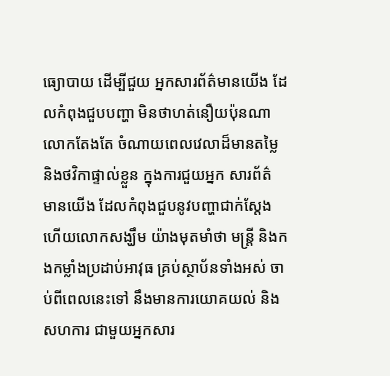ធ្យោបាយ ដើម្បីជួយ អ្នកសារព័ត៌មានយើង ដែលកំពុងជួបបញ្ហា មិនថាហត់នឿយប៉ុនណាលោកតែងតែ ចំណាយពេលវេលាដ៏មានតម្លៃ និងថវិកាផ្ទាល់ខ្លួន ក្នុងការជួយអ្នក សារព័ត៌ មានយើង ដែលកំពុងជួបនូវបញ្ហាជាក់ស្ដែងហើយលោកសង្ឃឹម យ៉ាងមុតមាំថា មន្ត្រី និងកងកម្លាំងប្រដាប់អាវុធ គ្រប់ស្ថាប័នទាំងអស់ ចាប់ពីពេលនេះទៅ នឹងមានការយោគយល់ និងសហការ ជាមួយអ្នកសារ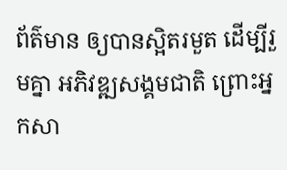ព័ត៌មាន ឲ្យបានស្អិតរមួត ដើម្បីរួមគ្នា អភិវឌ្ឍសង្គមជាតិ ព្រោះអ្នកសា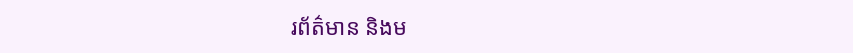រព័ត៌មាន និងម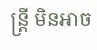ន្ត្រី មិនអាច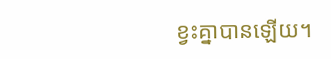ខ្វះគ្នាបានឡើយ។